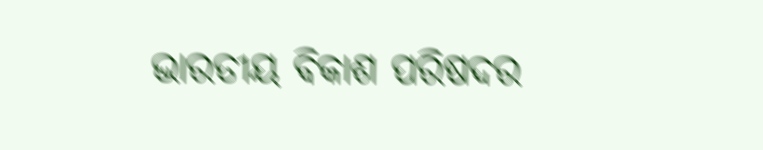ଭାରତୀୟ ବିକାଶ ପରିଷଦର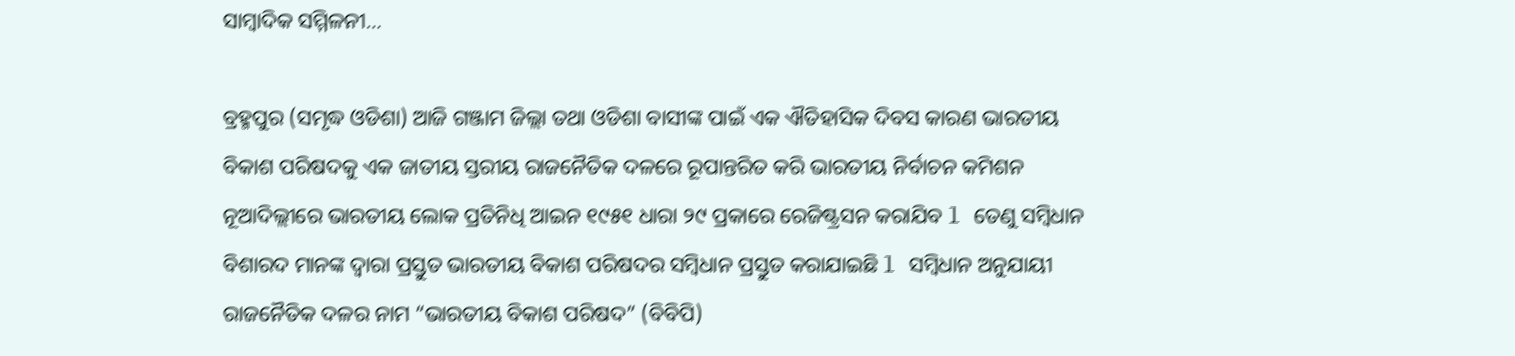ସାମ୍ବାଦିକ ସମ୍ମିଳନୀ…

ବ୍ରହ୍ମପୁର (ସମୃଦ୍ଧ ଓଡିଶା) ଆଜି ଗଞ୍ଜାମ ଜିଲ୍ଲା ତଥା ଓଡିଶା ବାସୀଙ୍କ ପାଇଁ ଏକ ଐତିହାସିକ ଦିବସ କାରଣ ଭାରତୀୟ ବିକାଶ ପରିଷଦକୁ ଏକ ଜାତୀୟ ସ୍ତରୀୟ ରାଜନୈତିକ ଦଳରେ ରୂପାନ୍ତରିତ କରି ଭାରତୀୟ ନିର୍ବାଚନ କମିଶନ ନୂଆଦିଲ୍ଲୀରେ ଭାରତୀୟ ଲୋକ ପ୍ରତିନିଧି ଆଇନ ୧୯୫୧ ଧାରା ୨୯ ପ୍ରକାରେ ରେଜିଷ୍ଟ୍ରସନ କରାଯିବ l ତେଣୁ ସମ୍ବିଧାନ ବିଶାରଦ ମାନଙ୍କ ଦ୍ୱାରା ପ୍ରସ୍ତୁତ ଭାରତୀୟ ବିକାଶ ପରିଷଦର ସମ୍ବିଧାନ ପ୍ରସ୍ତୁତ କରାଯାଇଛି l ସମ୍ବିଧାନ ଅନୁଯାୟୀ ରାଜନୈତିକ ଦଳର ନାମ “ଭାରତୀୟ ବିକାଶ ପରିଷଦ” (ବିବିପି)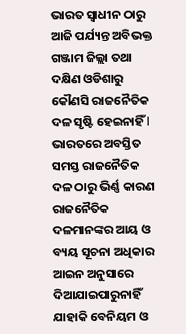ଭାରତ ସ୍ଵାଧୀନ ଠାରୁ ଆଜି ପର୍ଯ୍ୟନ୍ତ ଅବିଭକ୍ତ ଗଞ୍ଜାମ ଜିଲ୍ଲା ତଥା ଦକ୍ଷିଣ ଓଡିଶାରୁ କୌଣସି ରାଜନୈତିକ ଦଳ ସୃଷ୍ଟି ହେଇନାହିଁ l ଭାରତରେ ଅବସ୍ତିତ ସମସ୍ତ ରାଜନୈତିକ ଦଳ ଠାରୁ ଭିର୍ଣ୍ଣ କାରଣ ରାଜନୈତିକ ଦଳମାନଙ୍କର ଆୟ ଓ ବ୍ୟୟ ସୂଚନା ଅଧିକାର ଆଇନ ଅନୁସାରେ ଦିଆଯାଇପାରୁନାହିଁ ଯାହାକି ବେନିୟମ ଓ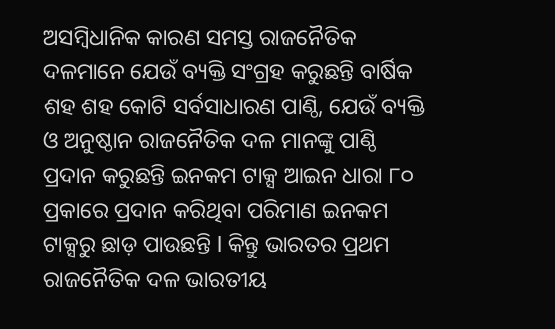ଅସମ୍ବିଧାନିକ କାରଣ ସମସ୍ତ ରାଜନୈତିକ ଦଳମାନେ ଯେଉଁ ବ୍ୟକ୍ତି ସଂଗ୍ରହ କରୁଛନ୍ତି ବାର୍ଷିକ ଶହ ଶହ କୋଟି ସର୍ବସାଧାରଣ ପାଣ୍ଠି, ଯେଉଁ ବ୍ୟକ୍ତି ଓ ଅନୁଷ୍ଠାନ ରାଜନୈତିକ ଦଳ ମାନଙ୍କୁ ପାଣ୍ଠି ପ୍ରଦାନ କରୁଛନ୍ତି ଇନକମ ଟାକ୍ସ ଆଇନ ଧାରା ୮୦ ପ୍ରକାରେ ପ୍ରଦାନ କରିଥିବା ପରିମାଣ ଇନକମ ଟାକ୍ସରୁ ଛାଡ଼ ପାଉଛନ୍ତି l କିନ୍ତୁ ଭାରତର ପ୍ରଥମ ରାଜନୈତିକ ଦଳ ଭାରତୀୟ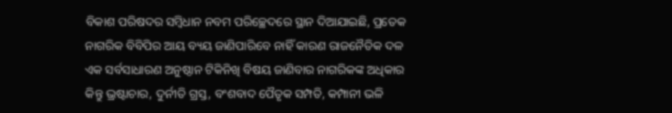ବିକାଶ ପରିଷଦର ସମ୍ବିଧାନ ନବମ ପରିଚ୍ଛେଦରେ ସ୍ଥାନ ଦିଆଯାଇଛି, ପ୍ରତେକ ନାଗରିକ ବିବିପିର ଆୟ ବ୍ୟୟ ଜାଣିପାରିବେ ନାହିଁ କାରଣ ରାଜନୈତିକ ଦଳ ଏକ ସର୍ବସାଧାରଣ ଅନୁଷ୍ଠାନ ଟିକିନିଖି ବିଷୟ ଜାଣିବାର ନାଗରିକଙ୍କ ଅଧିକାର କିନ୍ତୁ ଭ୍ରଷ୍ଟାଚାର, ଦୁର୍ନୀତି ଗ୍ରସ୍ତ, ବଂଶବାଦ ପୈତୃକ ସମ୍ପତି, କମ୍ପାନୀ ଭଳି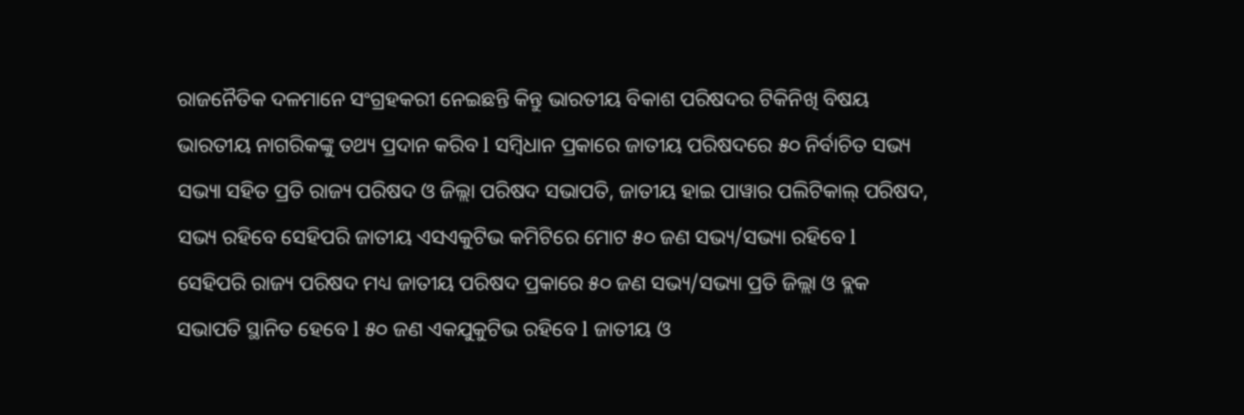ରାଜନୈତିକ ଦଳମାନେ ସଂଗ୍ରହକରୀ ନେଇଛନ୍ତି କିନ୍ତୁ ଭାରତୀୟ ବିକାଶ ପରିଷଦର ଟିକିନିଖି ବିଷୟ ଭାରତୀୟ ନାଗରିକଙ୍କୁ ତଥ୍ୟ ପ୍ରଦାନ କରିବ l ସମ୍ବିଧାନ ପ୍ରକାରେ ଜାତୀୟ ପରିଷଦରେ ୫୦ ନିର୍ବାଚିତ ସଭ୍ୟ ସଭ୍ୟା ସହିତ ପ୍ରତି ରାଜ୍ୟ ପରିଷଦ ଓ ଜିଲ୍ଲା ପରିଷଦ ସଭାପତି, ଜାତୀୟ ହାଇ ପାୱାର ପଲିଟିକାଲ୍ ପରିଷଦ, ସଭ୍ୟ ରହିବେ ସେହିପରି ଜାତୀୟ ଏସଏକୁଟିଭ କମିଟିରେ ମୋଟ ୫୦ ଜଣ ସଭ୍ୟ/ସଭ୍ୟା ରହିବେ l ସେହିପରି ରାଜ୍ୟ ପରିଷଦ ମଧ୍ୟ ଜାତୀୟ ପରିଷଦ ପ୍ରକାରେ ୫୦ ଜଣ ସଭ୍ୟ/ସଭ୍ୟା ପ୍ରତି ଜିଲ୍ଲା ଓ ବ୍ଲକ ସଭାପତି ସ୍ଥାନିତ ହେବେ l ୫୦ ଜଣ ଏକଯୁକୁଟିଭ ରହିବେ l ଜାତୀୟ ଓ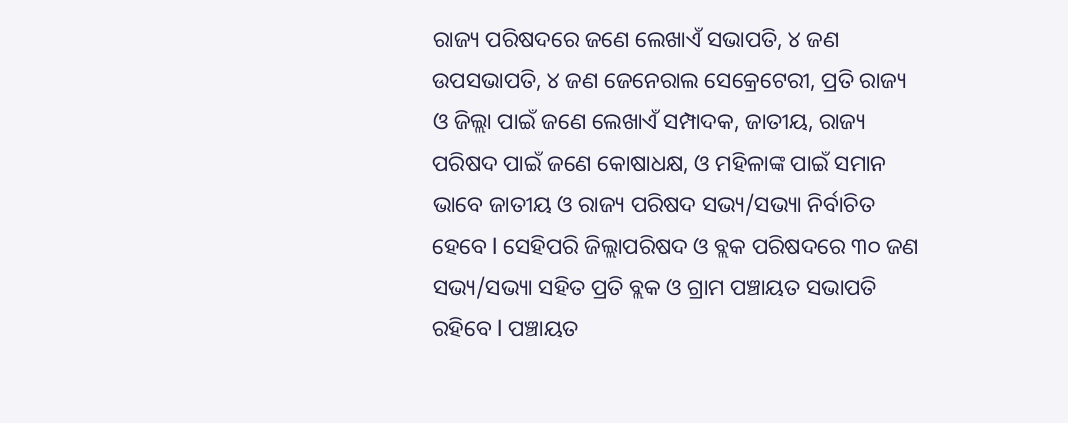ରାଜ୍ୟ ପରିଷଦରେ ଜଣେ ଲେଖାଏଁ ସଭାପତି, ୪ ଜଣ ଉପସଭାପତି, ୪ ଜଣ ଜେନେରାଲ ସେକ୍ରେଟେରୀ, ପ୍ରତି ରାଜ୍ୟ ଓ ଜିଲ୍ଲା ପାଇଁ ଜଣେ ଲେଖାଏଁ ସମ୍ପାଦକ, ଜାତୀୟ, ରାଜ୍ୟ ପରିଷଦ ପାଇଁ ଜଣେ କୋଷାଧକ୍ଷ, ଓ ମହିଳାଙ୍କ ପାଇଁ ସମାନ ଭାବେ ଜାତୀୟ ଓ ରାଜ୍ୟ ପରିଷଦ ସଭ୍ୟ/ସଭ୍ୟା ନିର୍ବାଚିତ ହେବେ l ସେହିପରି ଜିଲ୍ଲାପରିଷଦ ଓ ବ୍ଲକ ପରିଷଦରେ ୩୦ ଜଣ ସଭ୍ୟ/ସଭ୍ୟା ସହିତ ପ୍ରତି ବ୍ଲକ ଓ ଗ୍ରାମ ପଞ୍ଚାୟତ ସଭାପତି ରହିବେ l ପଞ୍ଚାୟତ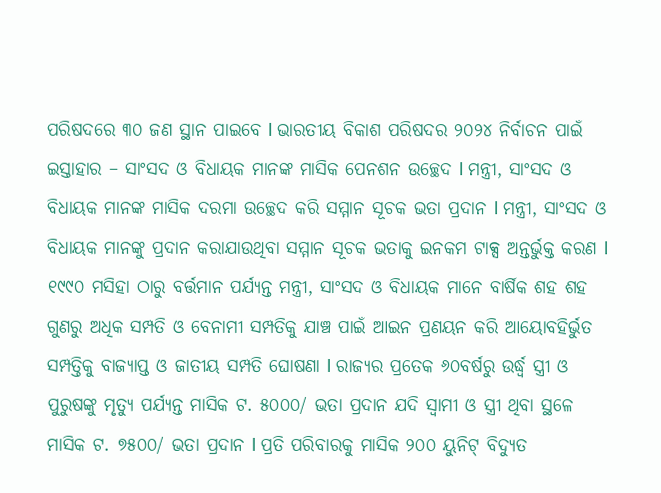ପରିଷଦରେ ୩୦ ଜଣ ସ୍ଥାନ ପାଇବେ l ଭାରତୀୟ ବିକାଶ ପରିଷଦର ୨୦୨୪ ନିର୍ବାଚନ ପାଇଁ ଇସ୍ତାହାର – ସାଂସଦ ଓ ବିଧାୟକ ମାନଙ୍କ ମାସିକ ପେନଶନ ଉଚ୍ଛେଦ l ମନ୍ତ୍ରୀ, ସାଂସଦ ଓ ବିଧାୟକ ମାନଙ୍କ ମାସିକ ଦରମା ଉଚ୍ଛେଦ କରି ସମ୍ମାନ ସୂଚକ ଭତା ପ୍ରଦାନ l ମନ୍ତ୍ରୀ, ସାଂସଦ ଓ ବିଧାୟକ ମାନଙ୍କୁ ପ୍ରଦାନ କରାଯାଉଥିବା ସମ୍ମାନ ସୂଚକ ଭତାକୁ ଇନକମ ଟାକ୍ସ ଅନ୍ତର୍ଭୁକ୍ତ କରଣ l ୧୯୯୦ ମସିହା ଠାରୁ ବର୍ତ୍ତମାନ ପର୍ଯ୍ୟନ୍ତ ମନ୍ତ୍ରୀ, ସାଂସଦ ଓ ବିଧାୟକ ମାନେ ବାର୍ଷିକ ଶହ ଶହ ଗୁଣରୁ ଅଧିକ ସମ୍ପତି ଓ ବେନାମୀ ସମ୍ପତିକୁ ଯାଞ୍ଚ ପାଇଁ ଆଇନ ପ୍ରଣୟନ କରି ଆୟୋବହିର୍ଭୁତ ସମ୍ପତ୍ତିକୁ ବାଜ୍ୟାପ୍ତ ଓ ଜାତୀୟ ସମ୍ପତି ଘୋଷଣା l ରାଜ୍ୟର ପ୍ରତେକ ୬୦ବର୍ଷରୁ ଉର୍ଦ୍ଧ୍ୱ ସ୍ତ୍ରୀ ଓ ପୁରୁଷଙ୍କୁ ମୃତ୍ୟୁ ପର୍ଯ୍ୟନ୍ତ ମାସିକ ଟ. ୫୦୦୦/ ଭତା ପ୍ରଦାନ ଯଦି ସ୍ଵାମୀ ଓ ସ୍ତ୍ରୀ ଥିବା ସ୍ଥଳେ ମାସିକ ଟ. ୭୫୦୦/ ଭତା ପ୍ରଦାନ l ପ୍ରତି ପରିବାରକୁ ମାସିକ ୨୦୦ ୟୁନିଟ୍ ବିଦ୍ୟୁତ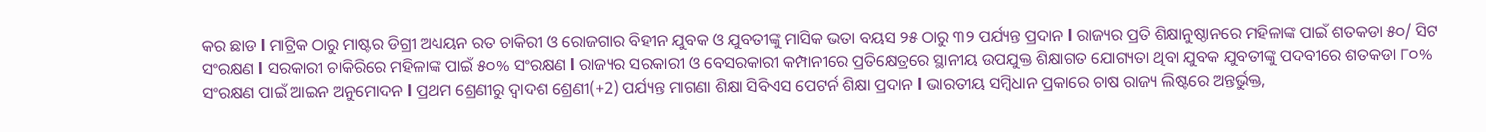କର ଛାଡ l ମାଟ୍ରିକ ଠାରୁ ମାଷ୍ଟର ଡିଗ୍ରୀ ଅଧ୍ୟୟନ ରତ ଚାକିରୀ ଓ ରୋଜଗାର ବିହୀନ ଯୁବକ ଓ ଯୁବତୀଙ୍କୁ ମାସିକ ଭତା ବୟସ ୨୫ ଠାରୁ ୩୨ ପର୍ଯ୍ୟନ୍ତ ପ୍ରଦାନ l ରାଜ୍ୟର ପ୍ରତି ଶିକ୍ଷାନୁଷ୍ଠାନରେ ମହିଳାଙ୍କ ପାଇଁ ଶତକଡା ୫୦/ ସିଟ ସଂରକ୍ଷଣ l ସରକାରୀ ଚାକିରିରେ ମହିଳାଙ୍କ ପାଇଁ ୫୦% ସଂରକ୍ଷଣ l ରାଜ୍ୟର ସରକାରୀ ଓ ବେସରକାରୀ କମ୍ପାନୀରେ ପ୍ରତିକ୍ଷେତ୍ରରେ ସ୍ଥାନୀୟ ଉପଯୁକ୍ତ ଶିକ୍ଷାଗତ ଯୋଗ୍ୟତା ଥିବା ଯୁବକ ଯୁବତୀଙ୍କୁ ପଦବୀରେ ଶତକଡା ୮୦% ସଂରକ୍ଷଣ ପାଇଁ ଆଇନ ଅନୁମୋଦନ l ପ୍ରଥମ ଶ୍ରେଣୀରୁ ଦ୍ୱାଦଶ ଶ୍ରେଣୀ(+2) ପର୍ଯ୍ୟନ୍ତ ମାଗଣା ଶିକ୍ଷା ସିବିଏସ ପେଟର୍ନ ଶିକ୍ଷା ପ୍ରଦାନ l ଭାରତୀୟ ସମ୍ବିଧାନ ପ୍ରକାରେ ଚାଷ ରାଜ୍ୟ ଲିଷ୍ଟରେ ଅନ୍ତର୍ଭୁକ୍ତ,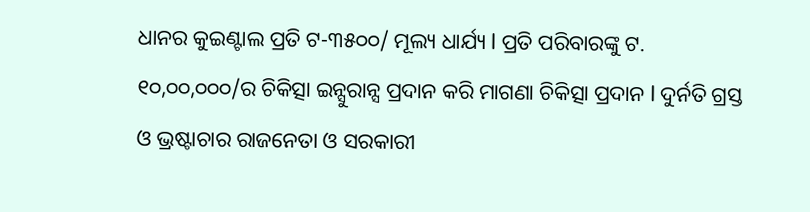ଧାନର କୁଇଣ୍ଟାଲ ପ୍ରତି ଟ-୩୫୦୦/ ମୂଲ୍ୟ ଧାର୍ଯ୍ୟ l ପ୍ରତି ପରିବାରଙ୍କୁ ଟ. ୧୦,୦୦,୦୦୦/ର ଚିକିତ୍ସା ଇନ୍ସୁରାନ୍ସ ପ୍ରଦାନ କରି ମାଗଣା ଚିକିତ୍ସା ପ୍ରଦାନ l ଦୁର୍ନତି ଗ୍ରସ୍ତ ଓ ଭ୍ରଷ୍ଟାଚାର ରାଜନେତା ଓ ସରକାରୀ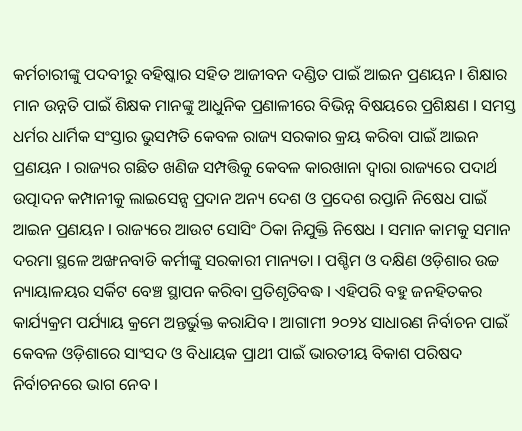କର୍ମଚାରୀଙ୍କୁ ପଦବୀରୁ ବହିଷ୍କାର ସହିତ ଆଜୀବନ ଦଣ୍ଡିତ ପାଇଁ ଆଇନ ପ୍ରଣୟନ l ଶିକ୍ଷାର ମାନ ଉନ୍ନତି ପାଇଁ ଶିକ୍ଷକ ମାନଙ୍କୁ ଆଧୁନିକ ପ୍ରଣାଳୀରେ ବିଭିନ୍ନ ବିଷୟରେ ପ୍ରଶିକ୍ଷଣ l ସମସ୍ତ ଧର୍ମର ଧାର୍ମିକ ସଂସ୍ତାର ଭୁସମ୍ପତି କେବଳ ରାଜ୍ୟ ସରକାର କ୍ରୟ କରିବା ପାଇଁ ଆଇନ ପ୍ରଣୟନ l ରାଜ୍ୟର ଗଛିତ ଖଣିଜ ସମ୍ପତ୍ତିକୁ କେବଳ କାରଖାନା ଦ୍ୱାରା ରାଜ୍ୟରେ ପଦାର୍ଥ ଉତ୍ପାଦନ କମ୍ପାନୀକୁ ଲାଇସେନ୍ସ ପ୍ରଦାନ ଅନ୍ୟ ଦେଶ ଓ ପ୍ରଦେଶ ରପ୍ତାନି ନିଷେଧ ପାଇଁ ଆଇନ ପ୍ରଣୟନ l ରାଜ୍ୟରେ ଆଉଟ ସୋସିଂ ଠିକା ନିଯୁକ୍ତି ନିଷେଧ l ସମାନ କାମକୁ ସମାନ ଦରମା ସ୍ଥଳେ ଅଙ୍ଖନବାଡି କର୍ମୀଙ୍କୁ ସରକାରୀ ମାନ୍ୟତା l ପଶ୍ଚିମ ଓ ଦକ୍ଷିଣ ଓଡ଼ିଶାର ଉଚ୍ଚ ନ୍ୟାୟାଳୟର ସର୍କିଟ ବେଞ୍ଚ ସ୍ଥାପନ କରିବା ପ୍ରତିଶୃତିବଦ୍ଧ l ଏହିପରି ବହୁ ଜନହିତକର କାର୍ଯ୍ୟକ୍ରମ ପର୍ଯ୍ୟାୟ କ୍ରମେ ଅନ୍ତର୍ଭୁକ୍ତ କରାଯିବ l ଆଗାମୀ ୨୦୨୪ ସାଧାରଣ ନିର୍ବାଚନ ପାଇଁ କେବଳ ଓଡ଼ିଶାରେ ସାଂସଦ ଓ ବିଧାୟକ ପ୍ରାଥୀ ପାଇଁ ଭାରତୀୟ ବିକାଶ ପରିଷଦ ନିର୍ବାଚନରେ ଭାଗ ନେବ l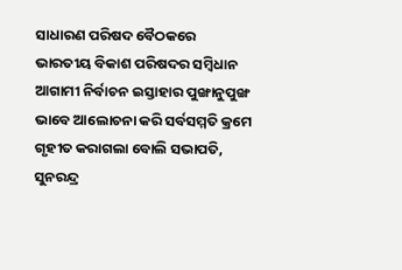ସାଧାରଣ ପରିଷଦ ବୈଠକରେ ଭାରତୀୟ ବିକାଶ ପରିଷଦର ସମ୍ବିଧାନ ଆଗାମୀ ନିର୍ବାଚନ ଇସ୍ତାହାର ପୁଙ୍ଖାନୁପୁଙ୍ଖ ଭାବେ ଆଲୋଚନା କରି ସର୍ବସମ୍ମତି କ୍ରମେ ଗୃହୀତ କରାଗଲା ବୋଲି ସଭାପତି, ସୁନରନ୍ଦ୍ର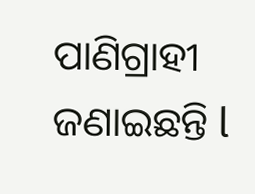ପାଣିଗ୍ରାହୀ ଜଣାଇଛନ୍ତି l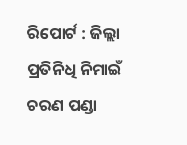ରିପୋର୍ଟ : ଜିଲ୍ଲା ପ୍ରତିନିଧି ନିମାଇଁ ଚରଣ ପଣ୍ଡା